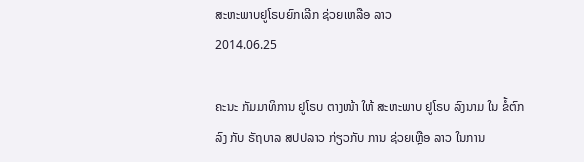ສະຫະພາບຢູໂຣບຍົກເລີກ ຊ່ວຍເຫລືອ ລາວ
2014.06.25

ຄະນະ ກັມມາທິການ ຢູໂຣບ ຕາງໜ້າ ໃຫ້ ສະຫະພາບ ຢູໂຣບ ລົງນາມ ໃນ ຂໍ້ຕົກລົງ ກັບ ຣັຖບາລ ສປປລາວ ກ່ຽວກັບ ການ ຊ່ວຍເຫຼືອ ລາວ ໃນການ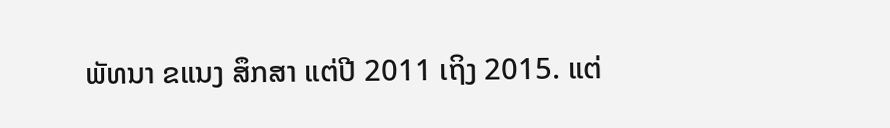ພັທນາ ຂແນງ ສຶກສາ ແຕ່ປີ 2011 ເຖິງ 2015. ແຕ່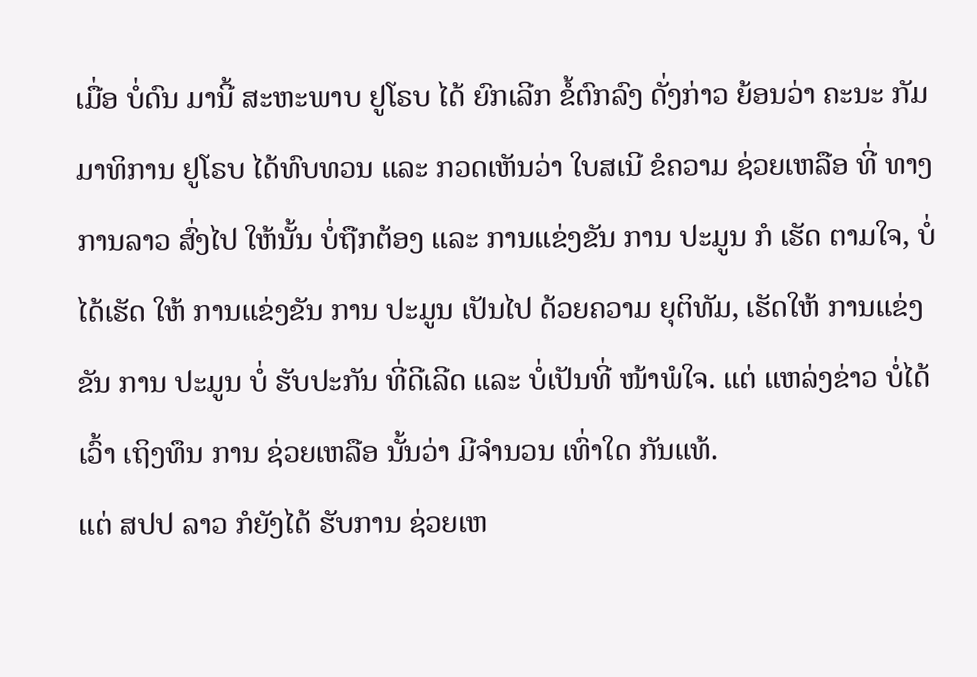ເມື່ອ ບໍ່ດົນ ມານີ້ ສະຫະພາບ ຢູໂຣບ ໄດ້ ຍົກເລີກ ຂໍ້ຕົກລົງ ດັ່ງກ່າວ ຍ້ອນວ່າ ຄະນະ ກັມມາທິການ ຢູໂຣບ ໄດ້ທົບທວນ ແລະ ກວດເຫັນວ່າ ໃບສເນີ ຂໍຄວາມ ຊ່ວຍເຫລືອ ທີ່ ທາງການລາວ ສົ່ງໄປ ໃຫ້ນັ້ນ ບໍ່ຖືກຕ້ອງ ແລະ ການແຂ່ງຂັນ ການ ປະມູນ ກໍ ເຮັດ ຕາມໃຈ, ບໍ່ໄດ້ເຮັດ ໃຫ້ ການແຂ່ງຂັນ ການ ປະມູນ ເປັນໄປ ດ້ວຍຄວາມ ຍຸຕິທັມ, ເຮັດໃຫ້ ການແຂ່ງຂັນ ການ ປະມູນ ບໍ່ ຮັບປະກັນ ທີ່ດີເລີດ ແລະ ບໍ່ເປັນທີ່ ໜ້າພໍໃຈ. ແຕ່ ແຫລ່ງຂ່າວ ບໍ່ໄດ້ເວົ້າ ເຖິງທຶນ ການ ຊ່ວຍເຫລືອ ນັ້ນວ່າ ມີຈໍານວນ ເທົ່າໃດ ກັນແທ້.
ແຕ່ ສປປ ລາວ ກໍຍັງໄດ້ ຮັບການ ຊ່ວຍເຫ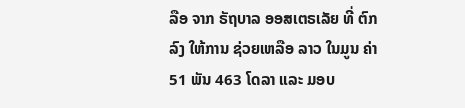ລືອ ຈາກ ຣັຖບາລ ອອສເຕຣເລັຍ ທີ່ ຕົກລົງ ໃຫ້ການ ຊ່ວຍເຫລືອ ລາວ ໃນມູນ ຄ່າ 51 ພັນ 463 ໂດລາ ແລະ ມອບ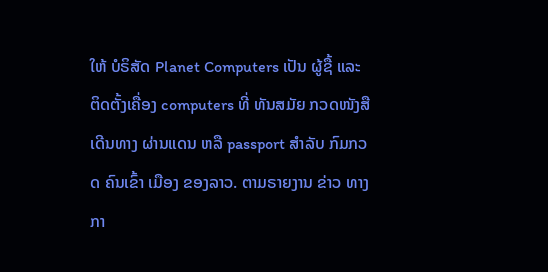ໃຫ້ ບໍຣິສັດ Planet Computers ເປັນ ຜູ້ຊື້ ແລະ ຕິດຕັ້ງເຄື່ອງ computers ທີ່ ທັນສມັຍ ກວດໜັງສື ເດີນທາງ ຜ່ານແດນ ຫລື passport ສໍາລັບ ກົມກວດ ຄົນເຂົ້າ ເມືອງ ຂອງລາວ. ຕາມຣາຍງານ ຂ່າວ ທາງກາ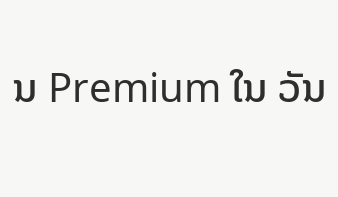ນ Premium ໃນ ວັນ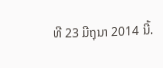ທີ 23 ມີຖຸນາ 2014 ນີ້.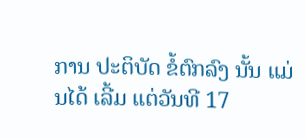ການ ປະຕິບັດ ຂໍ້ຕົກລົງ ນັ້ນ ແມ່ນໄດ້ ເລີ້ມ ແຕ່ວັນທີ 17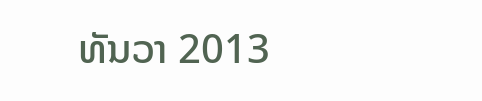ທັນວາ 2013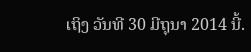ເຖິງ ວັນທີ 30 ມີຖຸນາ 2014 ນີ້.